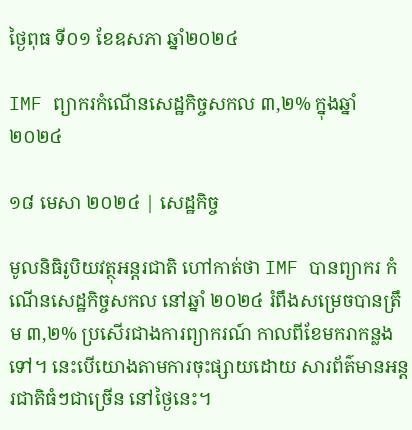ថ្ងៃពុធ ទី០១ ខែឧសភា ឆ្នាំ២០២៤

IMF ព្យាករកំណើនសេដ្ឋកិច្ចសកល ៣,២% ក្នុងឆ្នាំ ២០២៤

១៨ មេសា ២០២៤ | សេដ្ឋកិច្ច

មូលនិធិរូបិយវត្ថុអន្តរជាតិ ហៅកាត់ថា IMF បានព្យាករ កំណើនសេដ្ឋកិច្ចសកល នៅឆ្នាំ ២០២៤ រំពឹងសម្រេចបានត្រឹម ៣,២% ប្រសើរជាងការព្យាករណ៍ កាលពីខែមករាកន្លងទៅ។ នេះបើយោងតាមការចុះផ្សាយដោយ សារព័ត៌មានអន្តរជាតិធំៗជាច្រើន នៅថ្ងៃនេះ។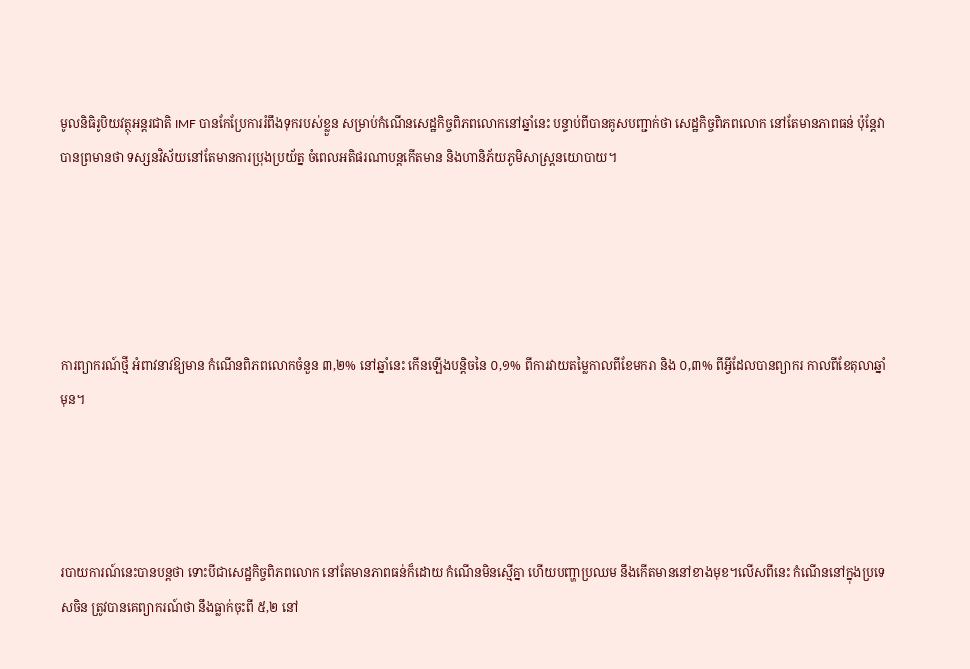មូលនិធិរូបិយវត្ថុអន្តរជាតិ IMF បានកែប្រែការរំពឹងទុករបស់ខ្លួន សម្រាប់កំណើនសេដ្ឋកិច្ចពិភពលោកនៅឆ្នាំនេះ បន្ទាប់ពីបានគូសបញ្ជាក់ថា សេដ្ឋកិច្ចពិភពលោក នៅតែមានភាពធន់ ប៉ុន្តែវាបានព្រមានថា ទស្សនវិស័យនៅតែមានការប្រុងប្រយ័ត្ន ចំពេលអតិផរណាបន្តកើតមាន និងហានិភ័យភូមិសាស្ត្រនយោបាយ។





ការព្យាករណ៍ថ្មី អំពាវនាវឱ្យមាន កំណើនពិភពលោកចំនួន ៣,២% នៅឆ្នាំនេះ កើនឡើងបន្តិចនៃ ០,១% ពីការវាយតម្លៃកាលពីខែមករា និង ០,៣% ពីអ្វីដែលបានព្យាករ កាលពីខែតុលាឆ្នាំមុន។




របាយការណ៍នេះបានបន្តថា ទោះបីជាសេដ្ឋកិច្ចពិភពលោក នៅតែមានភាពធន់ក៏ដោយ កំណើនមិនស្មើគ្នា ហើយបញ្ហាប្រឈម នឹងកើតមាននៅខាងមុខ។លើសពីនេះ កំណើននៅក្នុងប្រទេសចិន ត្រូវបានគេព្យាករណ៍ថា នឹងធ្លាក់ចុះពី ៥,២ នៅ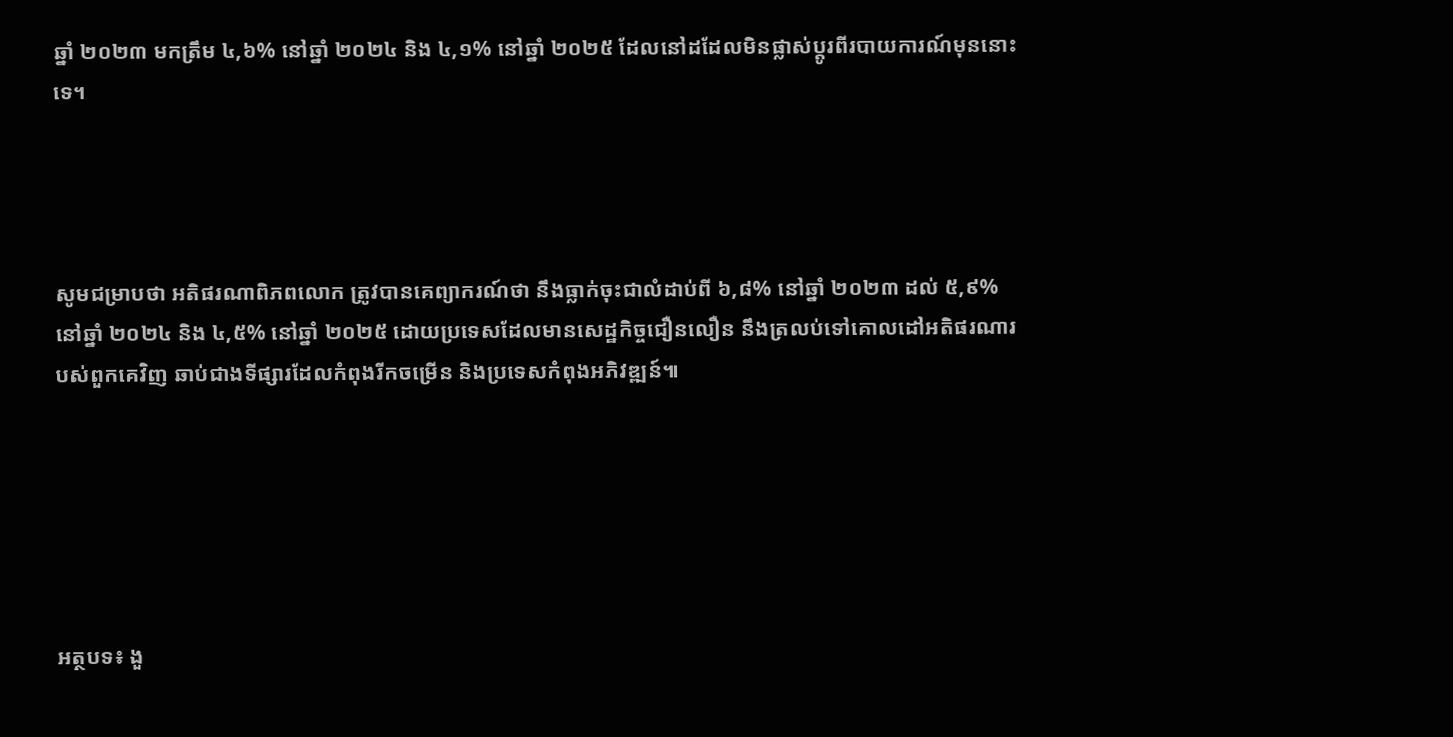ឆ្នាំ ២០២៣ មកត្រឹម ៤,៦% នៅឆ្នាំ ២០២៤ និង ៤,១% នៅឆ្នាំ ២០២៥ ដែលនៅដដែលមិនផ្លាស់ប្តូរពីរបាយការណ៍មុននោះទេ។




សូមជម្រាបថា អតិផរណាពិភពលោក ត្រូវបានគេព្យាករណ៍ថា នឹងធ្លាក់ចុះជាលំដាប់ពី ៦,៨% នៅឆ្នាំ ២០២៣ ដល់ ៥,៩% នៅឆ្នាំ ២០២៤ និង ៤,៥% នៅឆ្នាំ ២០២៥ ដោយប្រទេសដែលមានសេដ្ឋកិច្ចជឿនលឿន នឹងត្រលប់ទៅគោលដៅអតិផរណារបស់ពួកគេវិញ ឆាប់ជាងទីផ្សារដែលកំពុងរីកចម្រើន និងប្រទេសកំពុងអភិវឌ្ឍន៍៕






អត្ថបទ៖ ងួ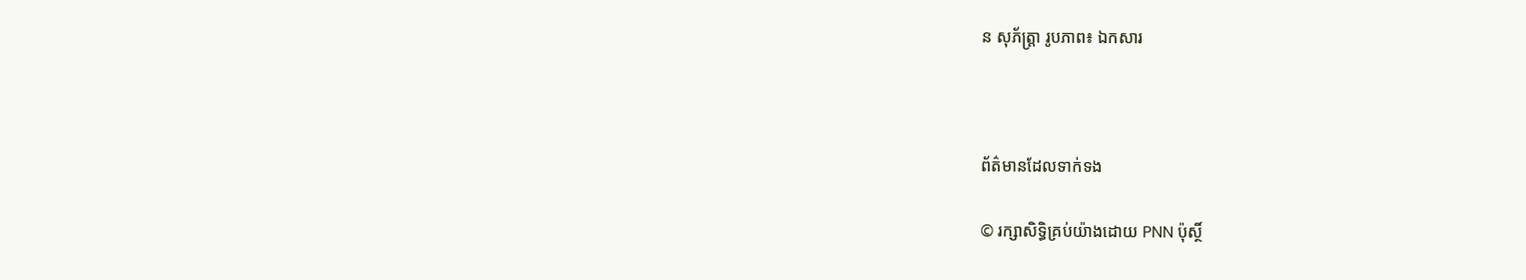ន សុភ័ត្រ្តា រូបភាព៖ ឯកសារ



ព័ត៌មានដែលទាក់ទង

© រក្សាសិទ្ធិគ្រប់យ៉ាងដោយ PNN ប៉ុស្ថិ៍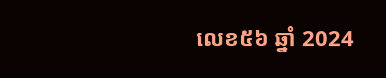លេខ៥៦ ឆ្នាំ 2024